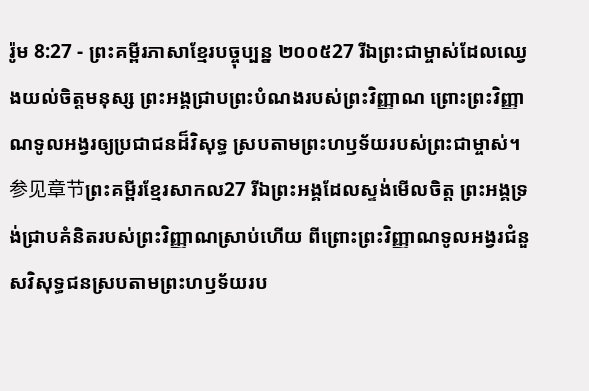រ៉ូម 8:27 - ព្រះគម្ពីរភាសាខ្មែរបច្ចុប្បន្ន ២០០៥27 រីឯព្រះជាម្ចាស់ដែលឈ្វេងយល់ចិត្តមនុស្ស ព្រះអង្គជ្រាបព្រះបំណងរបស់ព្រះវិញ្ញាណ ព្រោះព្រះវិញ្ញាណទូលអង្វរឲ្យប្រជាជនដ៏វិសុទ្ធ ស្របតាមព្រះហឫទ័យរបស់ព្រះជាម្ចាស់។ 参见章节ព្រះគម្ពីរខ្មែរសាកល27 រីឯព្រះអង្គដែលស្ទង់មើលចិត្ត ព្រះអង្គទ្រង់ជ្រាបគំនិតរបស់ព្រះវិញ្ញាណស្រាប់ហើយ ពីព្រោះព្រះវិញ្ញាណទូលអង្វរជំនួសវិសុទ្ធជនស្របតាមព្រះហឫទ័យរប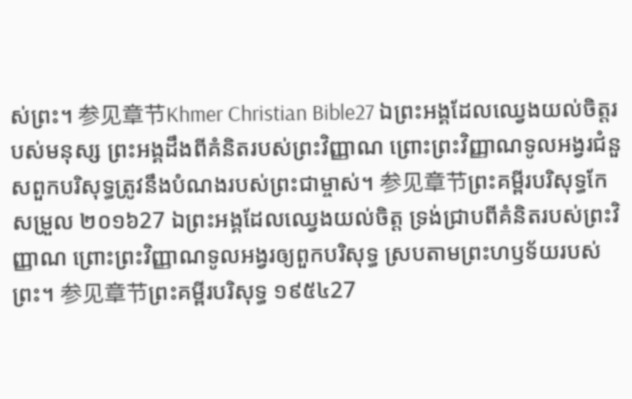ស់ព្រះ។ 参见章节Khmer Christian Bible27 ឯព្រះអង្គដែលឈ្វេងយល់ចិត្តរបស់មនុស្ស ព្រះអង្គដឹងពីគំនិតរបស់ព្រះវិញ្ញាណ ព្រោះព្រះវិញ្ញាណទូលអង្វរជំនួសពួកបរិសុទ្ធត្រូវនឹងបំណងរបស់ព្រះជាម្ចាស់។ 参见章节ព្រះគម្ពីរបរិសុទ្ធកែសម្រួល ២០១៦27 ឯព្រះអង្គដែលឈ្វេងយល់ចិត្ត ទ្រង់ជ្រាបពីគំនិតរបស់ព្រះវិញ្ញាណ ព្រោះព្រះវិញ្ញាណទូលអង្វរឲ្យពួកបរិសុទ្ធ ស្របតាមព្រះហឫទ័យរបស់ព្រះ។ 参见章节ព្រះគម្ពីរបរិសុទ្ធ ១៩៥៤27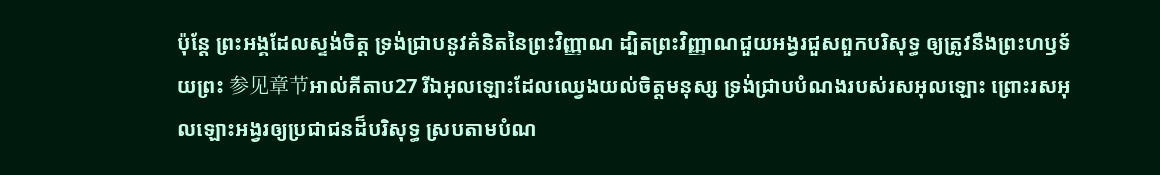ប៉ុន្តែ ព្រះអង្គដែលស្ទង់ចិត្ត ទ្រង់ជ្រាបនូវគំនិតនៃព្រះវិញ្ញាណ ដ្បិតព្រះវិញ្ញាណជួយអង្វរជួសពួកបរិសុទ្ធ ឲ្យត្រូវនឹងព្រះហឫទ័យព្រះ 参见章节អាល់គីតាប27 រីឯអុលឡោះដែលឈ្វេងយល់ចិត្ដមនុស្ស ទ្រង់ជ្រាបបំណងរបស់រសអុលឡោះ ព្រោះរសអុលឡោះអង្វរឲ្យប្រជាជនដ៏បរិសុទ្ធ ស្របតាមបំណ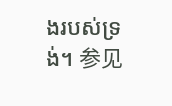ងរបស់ទ្រង់។ 参见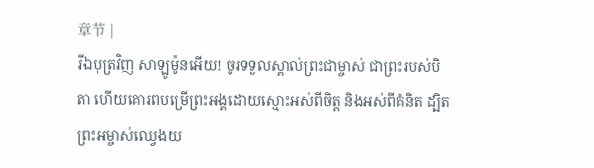章节 |
រីឯបុត្រវិញ សាឡូម៉ូនអើយ! ចូរទទួលស្គាល់ព្រះជាម្ចាស់ ជាព្រះរបស់បិតា ហើយគោរពបម្រើព្រះអង្គដោយស្មោះអស់ពីចិត្ត និងអស់ពីគំនិត ដ្បិតព្រះអម្ចាស់ឈ្វេងយ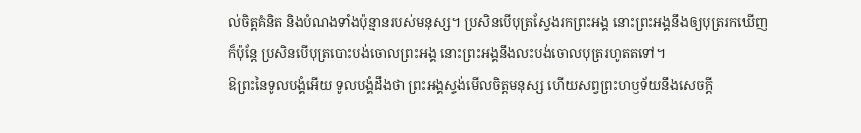ល់ចិត្តគំនិត និងបំណងទាំងប៉ុន្មានរបស់មនុស្ស។ ប្រសិនបើបុត្រស្វែងរកព្រះអង្គ នោះព្រះអង្គនឹងឲ្យបុត្ររកឃើញ ក៏ប៉ុន្តែ ប្រសិនបើបុត្របោះបង់ចោលព្រះអង្គ នោះព្រះអង្គនឹងលះបង់ចោលបុត្ររហូតតទៅ។
ឱព្រះនៃទូលបង្គំអើយ ទូលបង្គំដឹងថា ព្រះអង្គស្ទង់មើលចិត្តមនុស្ស ហើយសព្វព្រះហឫទ័យនឹងសេចក្ដី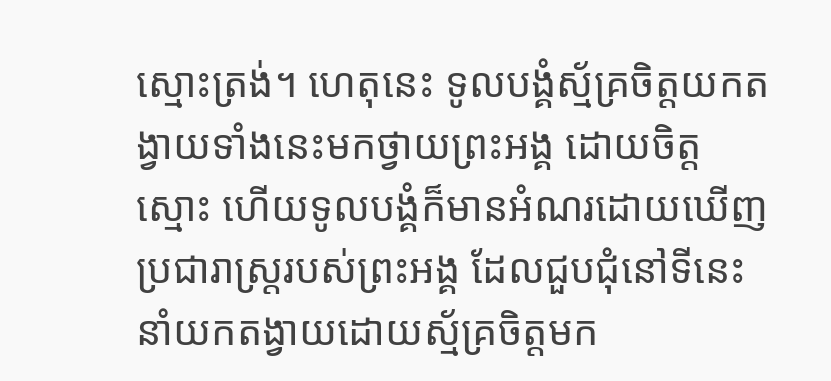ស្មោះត្រង់។ ហេតុនេះ ទូលបង្គំស្ម័គ្រចិត្តយកតង្វាយទាំងនេះមកថ្វាយព្រះអង្គ ដោយចិត្តស្មោះ ហើយទូលបង្គំក៏មានអំណរដោយឃើញប្រជារាស្ត្ររបស់ព្រះអង្គ ដែលជួបជុំនៅទីនេះ នាំយកតង្វាយដោយស្ម័គ្រចិត្តមក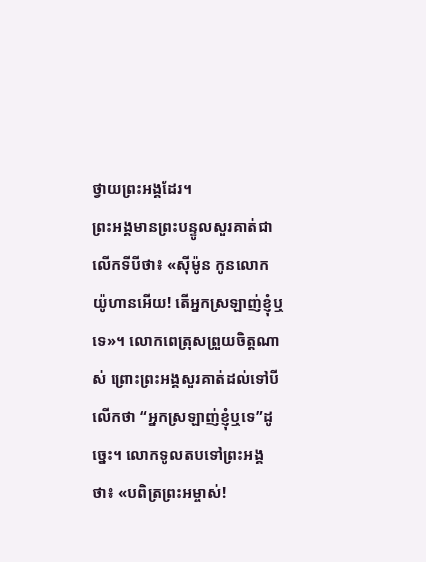ថ្វាយព្រះអង្គដែរ។
ព្រះអង្គមានព្រះបន្ទូលសួរគាត់ជាលើកទីបីថា៖ «ស៊ីម៉ូន កូនលោកយ៉ូហានអើយ! តើអ្នកស្រឡាញ់ខ្ញុំឬទេ»។ លោកពេត្រុសព្រួយចិត្តណាស់ ព្រោះព្រះអង្គសួរគាត់ដល់ទៅបីលើកថា “អ្នកស្រឡាញ់ខ្ញុំឬទេ”ដូច្នេះ។ លោកទូលតបទៅព្រះអង្គថា៖ «បពិត្រព្រះអម្ចាស់!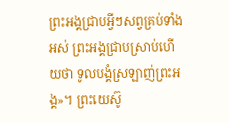ព្រះអង្គជ្រាបអ្វីៗសព្វគ្រប់ទាំងអស់ ព្រះអង្គជ្រាបស្រាប់ហើយថា ទូលបង្គំស្រឡាញ់ព្រះអង្គ»។ ព្រះយេស៊ូ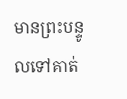មានព្រះបន្ទូលទៅគាត់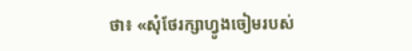ថា៖ «សុំថែរក្សាហ្វូងចៀមរបស់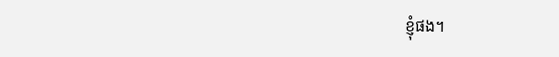ខ្ញុំផង។